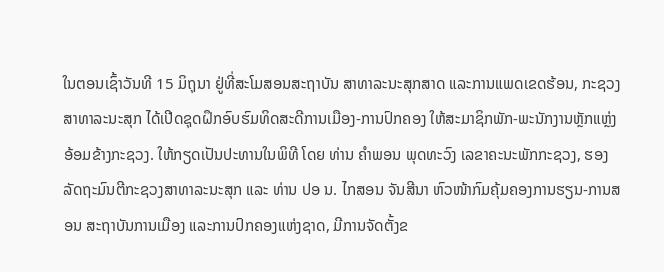ໃນຕອນເຊົ້າວັນທີ 15 ມິຖຸນາ ຢູ່ທີ່ສະໂມສອນສະຖາບັນ ສາທາລະນະສຸກສາດ ແລະການແພດເຂດຮ້ອນ, ກະຊວງສາທາລະນະສຸກ ໄດ້ເປີດຊຸດຝຶກອົບຮົມທິດສະດີການເມືອງ-ການປົກຄອງ ໃຫ້ສະມາຊິກພັກ-ພະນັກງານຫຼັກແຫຼ່ງ ອ້ອມຂ້າງກະຊວງ. ໃຫ້ກຽດເປັນປະທານໃນພິທີ ໂດຍ ທ່ານ ຄຳພອນ ພຸດທະວົງ ເລຂາຄະນະພັກກະຊວງ, ຮອງລັດຖະມົນຕີກະຊວງສາທາລະນະສຸກ ແລະ ທ່ານ ປອ ນ. ໄກສອນ ຈັນສີນາ ຫົວໜ້າກົມຄຸ້ມຄອງການຮຽນ-ການສອນ ສະຖາບັນການເມືອງ ແລະການປົກຄອງແຫ່ງຊາດ, ມີການຈັດຕັ້ງຂ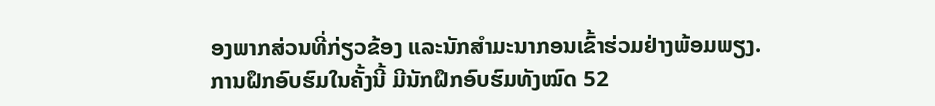ອງພາກສ່ວນທີ່ກ່ຽວຂ້ອງ ແລະນັກສຳມະນາກອນເຂົ້າຮ່ວມຢ່າງພ້ອມພຽງ.
ການຝຶກອົບຮົມໃນຄັ້ງນີ້ ມີນັກຝຶກອົບຮົມທັງໝົດ 52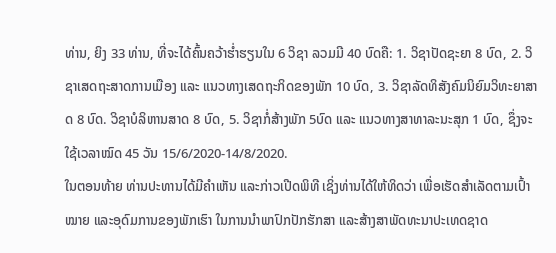ທ່ານ, ຍິງ 33 ທ່ານ, ທີ່ຈະໄດ້ຄົ້ນຄວ້າຮ່ຳຮຽນໃນ 6 ວິຊາ ລວມມີ 40 ບົດຄື: 1. ວິຊາປັດຊະຍາ 8 ບົດ, 2. ວິຊາເສດຖະສາດການເມືອງ ແລະ ແນວທາງເສດຖະກິດຂອງພັກ 10 ບົດ, 3. ວິຊາລັດທິສັງຄົມນິຍົມວິທະຍາສາດ 8 ບົດ. ວິຊາບໍລິຫານສາດ 8 ບົດ, 5. ວິຊາກໍ່ສ້າງພັກ 5ບົດ ແລະ ແນວທາງສາທາລະນະສຸກ 1 ບົດ, ຊຶ່ງຈະໃຊ້ເວລາໝົດ 45 ວັນ 15/6/2020-14/8/2020.
ໃນຕອນທ້າຍ ທ່ານປະທານໄດ້ມີຄຳເຫັນ ແລະກ່າວເປີດພິທີ ເຊິ່ງທ່ານໄດ້ໃຫ້ທິດວ່າ ເພື່ອເຮັດສຳເລັດຕາມເປົ້າໝາຍ ແລະອຸດົມການຂອງພັກເຮົາ ໃນການນຳພາປົກປັກຮັກສາ ແລະສ້າງສາພັດທະນາປະເທດຊາດ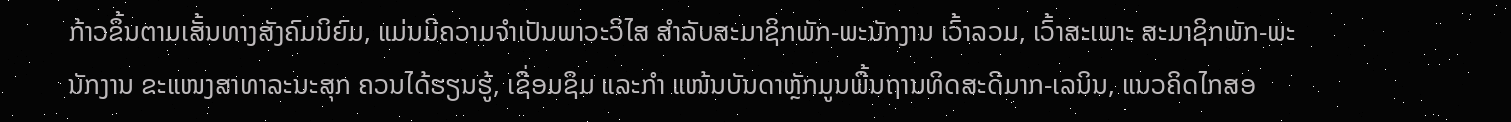ກ້າວຂຶ້ນຕາມເສັ້ນທາງສັງຄົມນິຍົມ, ແມ່ນມີຄວາມຈຳເປັນພາວະວິໄສ ສຳລັບສະມາຊິກພັກ-ພະນັກງານ ເວົ້າລວມ, ເວົ້າສະເພາະ ສະມາຊິກພັກ-ພະນັກງານ ຂະແໜງສາທາລະນະສຸກ ຄວນໄດ້ຮຽນຮູ້, ເຊື່ອມຊຶມ ແລະກຳ ແໜ້ນບັນດາຫຼັກມູນພື້ນຖານທິດສະດີມາກ-ເລນິນ, ແນວຄິດໄກສອ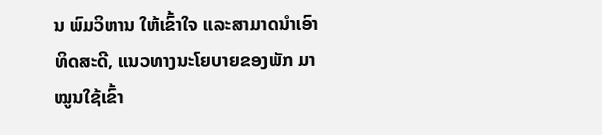ນ ພົມວິຫານ ໃຫ້ເຂົ້າໃຈ ແລະສາມາດນຳເອົາທິດສະດີ, ແນວທາງນະໂຍບາຍຂອງພັກ ມາໝູນໃຊ້ເຂົ້າ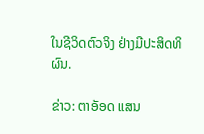ໃນຊີວິດຕົວຈິງ ຢ່າງມີປະສິດທິຜົນ.

ຂ່າວ: ຕາອັອດ ແສນ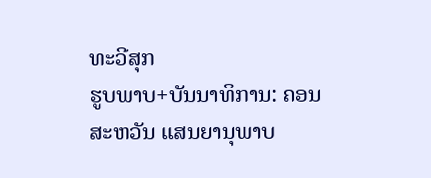ທະວີສຸກ
ຮູບພາບ+ບັນນາທິການ: ຄອນສະຫວັນ ແສນຍານຸພາບ